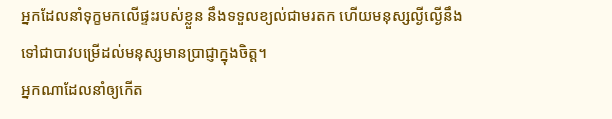អ្នកដែលនាំទុក្ខមកលើផ្ទះរបស់ខ្លួន នឹងទទួលខ្យល់ជាមរតក ហើយមនុស្សល្ងីល្ងើនឹងទៅជាបាវបម្រើដល់មនុស្សមានប្រាជ្ញាក្នុងចិត្ត។
អ្នកណាដែលនាំឲ្យកើត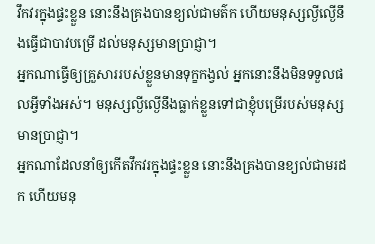វឹកវរក្នុងផ្ទះខ្លួន នោះនឹងគ្រងបានខ្យល់ជាមត៌ក ហើយមនុស្សល្ងីល្ងើនឹងធ្វើជាបាវបម្រើ ដល់មនុស្សមានប្រាជ្ញា។
អ្នកណាធ្វើឲ្យគ្រួសាររបស់ខ្លួនមានទុក្ខកង្វល់ អ្នកនោះនឹងមិនទទួលផលអ្វីទាំងអស់។ មនុស្សល្ងីល្ងើនឹងធ្លាក់ខ្លួនទៅជាខ្ញុំបម្រើរបស់មនុស្សមានប្រាជ្ញា។
អ្នកណាដែលនាំឲ្យកើតវឹកវរក្នុងផ្ទះខ្លួន នោះនឹងគ្រងបានខ្យល់ជាមរដក ហើយមនុ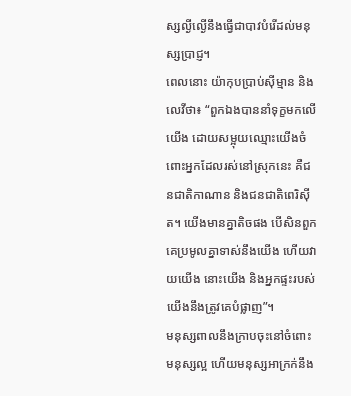ស្សល្ងីល្ងើនឹងធ្វើជាបាវបំរើដល់មនុស្សប្រាជ្ញ។
ពេលនោះ យ៉ាកុបប្រាប់ស៊ីម្មាន និងលេវីថា៖ “ពួកឯងបាននាំទុក្ខមកលើយើង ដោយសម្អុយឈ្មោះយើងចំពោះអ្នកដែលរស់នៅស្រុកនេះ គឺជនជាតិកាណាន និងជនជាតិពេរិស៊ីត។ យើងមានគ្នាតិចផង បើសិនពួកគេប្រមូលគ្នាទាស់នឹងយើង ហើយវាយយើង នោះយើង និងអ្នកផ្ទះរបស់យើងនឹងត្រូវគេបំផ្លាញ”។
មនុស្សពាលនឹងក្រាបចុះនៅចំពោះមនុស្សល្អ ហើយមនុស្សអាក្រក់នឹង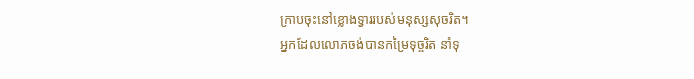ក្រាបចុះនៅខ្លោងទ្វាររបស់មនុស្សសុចរិត។
អ្នកដែលលោភចង់បានកម្រៃទុច្ចរិត នាំទុ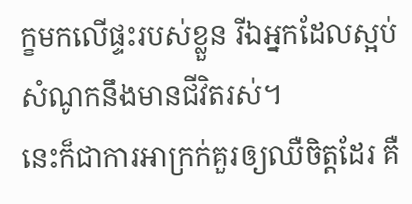ក្ខមកលើផ្ទះរបស់ខ្លួន រីឯអ្នកដែលស្អប់សំណូកនឹងមានជីវិតរស់។
នេះក៏ជាការអាក្រក់គួរឲ្យឈឺចិត្តដែរ គឺ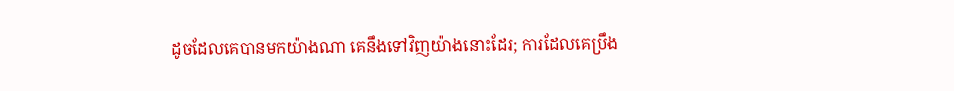ដូចដែលគេបានមកយ៉ាងណា គេនឹងទៅវិញយ៉ាងនោះដែរ; ការដែលគេប្រឹង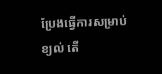ប្រែងធ្វើការសម្រាប់ខ្យល់ តើ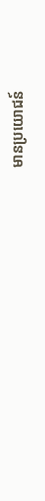មានប្រយោជន៍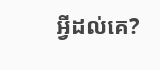អ្វីដល់គេ?